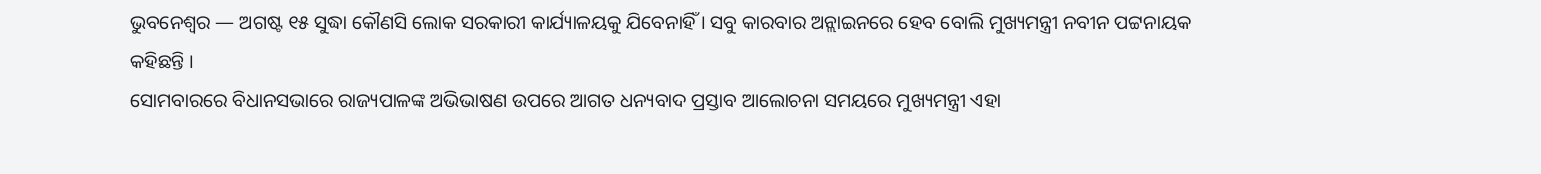ଭୁବନେଶ୍ୱର — ଅଗଷ୍ଟ ୧୫ ସୁଦ୍ଧା କୌଣସି ଲୋକ ସରକାରୀ କାର୍ଯ୍ୟାଳୟକୁ ଯିବେନାହିଁ । ସବୁ କାରବାର ଅନ୍ଲାଇନରେ ହେବ ବୋଲି ମୁଖ୍ୟମନ୍ତ୍ରୀ ନବୀନ ପଟ୍ଟନାୟକ କହିଛନ୍ତି ।
ସୋମବାରରେ ବିଧାନସଭାରେ ରାଜ୍ୟପାଳଙ୍କ ଅଭିଭାଷଣ ଉପରେ ଆଗତ ଧନ୍ୟବାଦ ପ୍ରସ୍ତାବ ଆଲୋଚନା ସମୟରେ ମୁଖ୍ୟମନ୍ତ୍ରୀ ଏହା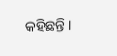କହିଛନ୍ତି ।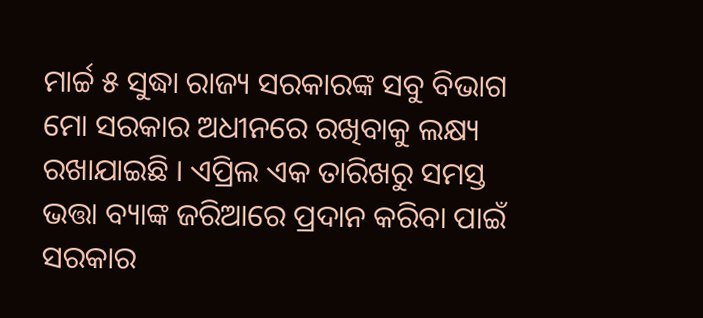ମାର୍ଚ୍ଚ ୫ ସୁଦ୍ଧା ରାଜ୍ୟ ସରକାରଙ୍କ ସବୁ ବିଭାଗ ମୋ ସରକାର ଅଧୀନରେ ରଖିବାକୁ ଲକ୍ଷ୍ୟ ରଖାଯାଇଛି । ଏପ୍ରିଲ ଏକ ତାରିଖରୁ ସମସ୍ତ ଭତ୍ତା ବ୍ୟାଙ୍କ ଜରିଆରେ ପ୍ରଦାନ କରିବା ପାଇଁ ସରକାର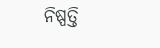ନିଷ୍ପତ୍ତି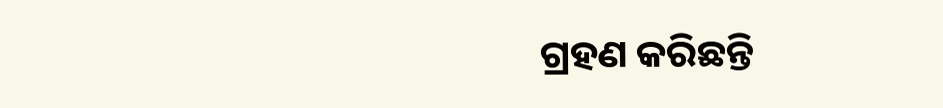ଗ୍ରହଣ କରିଛନ୍ତି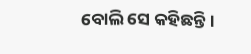ବୋଲି ସେ କହିଛନ୍ତି।